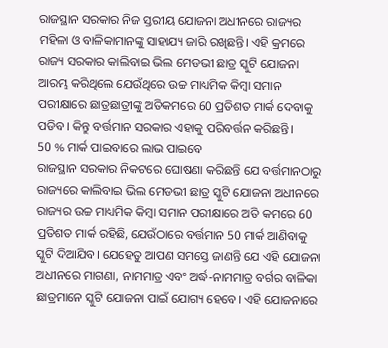ରାଜସ୍ଥାନ ସରକାର ନିଜ ସ୍ତରୀୟ ଯୋଜନା ଅଧୀନରେ ରାଜ୍ୟର ମହିଳା ଓ ବାଳିକାମାନଙ୍କୁ ସାହାଯ୍ୟ ଜାରି ରଖିଛନ୍ତି। ଏହି କ୍ରମରେ ରାଜ୍ୟ ସରକାର କାଲିବାଇ ଭିଲ ମେଡଭୀ ଛାତ୍ର ସ୍କୁଟି ଯୋଜନା ଆରମ୍ଭ କରିଥିଲେ ଯେଉଁଥିରେ ଉଚ୍ଚ ମାଧ୍ୟମିକ କିମ୍ବା ସମାନ ପରୀକ୍ଷାରେ ଛାତ୍ରଛାତ୍ରୀଙ୍କୁ ଅତିକମରେ 60 ପ୍ରତିଶତ ମାର୍କ ଦେବାକୁ ପଡିବ। କିନ୍ତୁ ବର୍ତ୍ତମାନ ସରକାର ଏହାକୁ ପରିବର୍ତ୍ତନ କରିଛନ୍ତି।
50 % ମାର୍କ ପାଇବାରେ ଲାଭ ପାଇବେ
ରାଜସ୍ଥାନ ସରକାର ନିକଟରେ ଘୋଷଣା କରିଛନ୍ତି ଯେ ବର୍ତ୍ତମାନଠାରୁ ରାଜ୍ୟରେ କାଲିବାଇ ଭିଲ ମେଡଭୀ ଛାତ୍ର ସ୍କୁଟି ଯୋଜନା ଅଧୀନରେ ରାଜ୍ୟର ଉଚ୍ଚ ମାଧ୍ୟମିକ କିମ୍ବା ସମାନ ପରୀକ୍ଷାରେ ଅତି କମରେ 60 ପ୍ରତିଶତ ମାର୍କ ରହିଛି, ଯେଉଁଠାରେ ବର୍ତ୍ତମାନ 50 ମାର୍କ ଆଣିବାକୁ ସ୍କୁଟି ଦିଆଯିବ। ଯେହେତୁ ଆପଣ ସମସ୍ତେ ଜାଣନ୍ତି ଯେ ଏହି ଯୋଜନା ଅଧୀନରେ ମାଗଣା, ନାମମାତ୍ର ଏବଂ ଅର୍ଦ୍ଧ-ନାମମାତ୍ର ବର୍ଗର ବାଳିକା ଛାତ୍ରମାନେ ସ୍କୁଟି ଯୋଜନା ପାଇଁ ଯୋଗ୍ୟ ହେବେ। ଏହି ଯୋଜନାରେ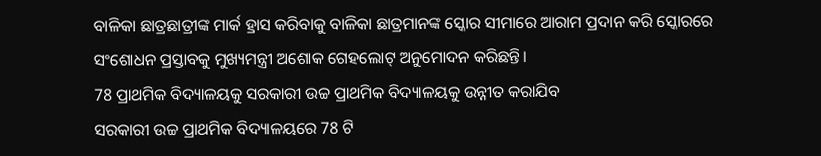ବାଳିକା ଛାତ୍ରଛାତ୍ରୀଙ୍କ ମାର୍କ ହ୍ରାସ କରିବାକୁ ବାଳିକା ଛାତ୍ରମାନଙ୍କ ସ୍କୋର ସୀମାରେ ଆରାମ ପ୍ରଦାନ କରି ସ୍କୋରରେ ସଂଶୋଧନ ପ୍ରସ୍ତାବକୁ ମୁଖ୍ୟମନ୍ତ୍ରୀ ଅଶୋକ ଗେହଲୋଟ୍ ଅନୁମୋଦନ କରିଛନ୍ତି।
78 ପ୍ରାଥମିକ ବିଦ୍ୟାଳୟକୁ ସରକାରୀ ଉଚ୍ଚ ପ୍ରାଥମିକ ବିଦ୍ୟାଳୟକୁ ଉନ୍ନୀତ କରାଯିବ
ସରକାରୀ ଉଚ୍ଚ ପ୍ରାଥମିକ ବିଦ୍ୟାଳୟରେ 78 ଟି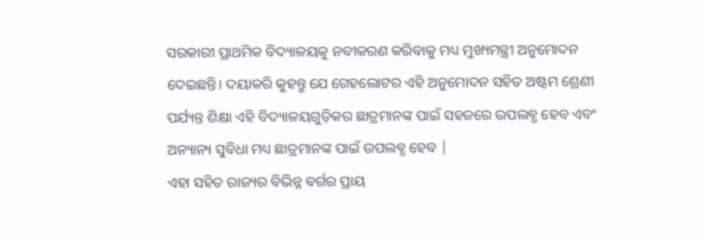ସରକାରୀ ପ୍ରାଥମିକ ବିଦ୍ୟାଳୟକୁ ନବୀକରଣ କରିବାକୁ ମଧ୍ୟ ମୁଖ୍ୟମନ୍ତ୍ରୀ ଅନୁମୋଦନ ଦେଇଛନ୍ତି। ଦୟାକରି କୁହନ୍ତୁ ଯେ ଗେହଲୋଟର ଏହି ଅନୁମୋଦନ ସହିତ ଅଷ୍ଟମ ଶ୍ରେଣୀ ପର୍ଯ୍ୟନ୍ତ ଶିକ୍ଷା ଏହି ବିଦ୍ୟାଳୟଗୁଡ଼ିକର ଛାତ୍ରମାନଙ୍କ ପାଇଁ ସହଜରେ ଉପଲବ୍ଧ ହେବ ଏବଂ ଅନ୍ୟାନ୍ୟ ସୁବିଧା ମଧ୍ୟ ଛାତ୍ରମାନଙ୍କ ପାଇଁ ଉପଲବ୍ଧ ହେବ |
ଏହା ସହିତ ରାଜ୍ୟର ବିଭିନ୍ନ ବର୍ଗର ପ୍ରାୟ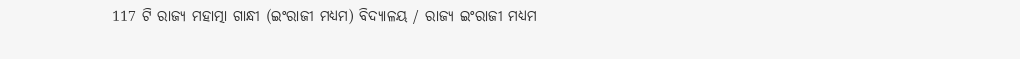117 ଟି ରାଜ୍ୟ ମହାତ୍ମା ଗାନ୍ଧୀ (ଇଂରାଜୀ ମଧ୍ୟମ) ବିଦ୍ୟାଳୟ / ରାଜ୍ୟ ଇଂରାଜୀ ମଧ୍ୟମ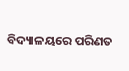ବିଦ୍ୟାଳୟରେ ପରିଣତ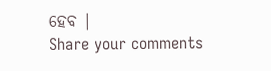ହେବ |
Share your comments